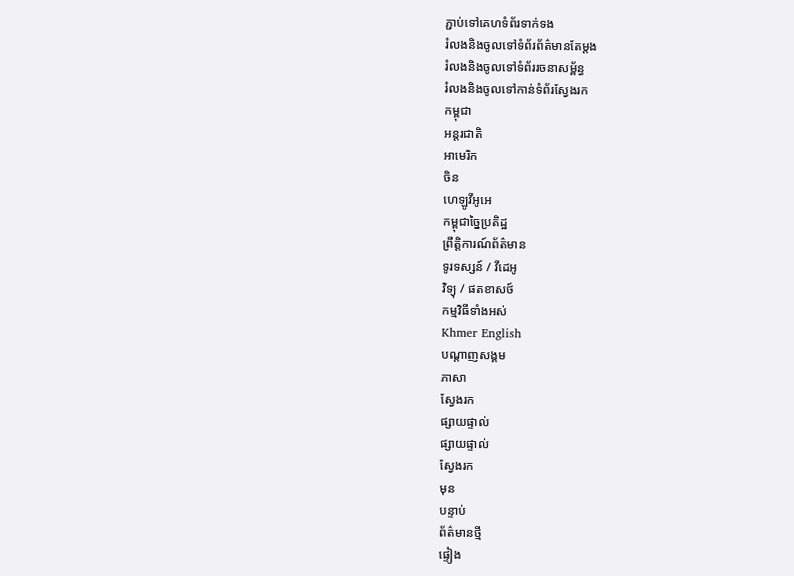ភ្ជាប់ទៅគេហទំព័រទាក់ទង
រំលងនិងចូលទៅទំព័រព័ត៌មានតែម្តង
រំលងនិងចូលទៅទំព័ររចនាសម្ព័ន្ធ
រំលងនិងចូលទៅកាន់ទំព័រស្វែងរក
កម្ពុជា
អន្តរជាតិ
អាមេរិក
ចិន
ហេឡូវីអូអេ
កម្ពុជាច្នៃប្រតិដ្ឋ
ព្រឹត្តិការណ៍ព័ត៌មាន
ទូរទស្សន៍ / វីដេអូ
វិទ្យុ / ផតខាសថ៍
កម្មវិធីទាំងអស់
Khmer English
បណ្តាញសង្គម
ភាសា
ស្វែងរក
ផ្សាយផ្ទាល់
ផ្សាយផ្ទាល់
ស្វែងរក
មុន
បន្ទាប់
ព័ត៌មានថ្មី
ផ្ទៀង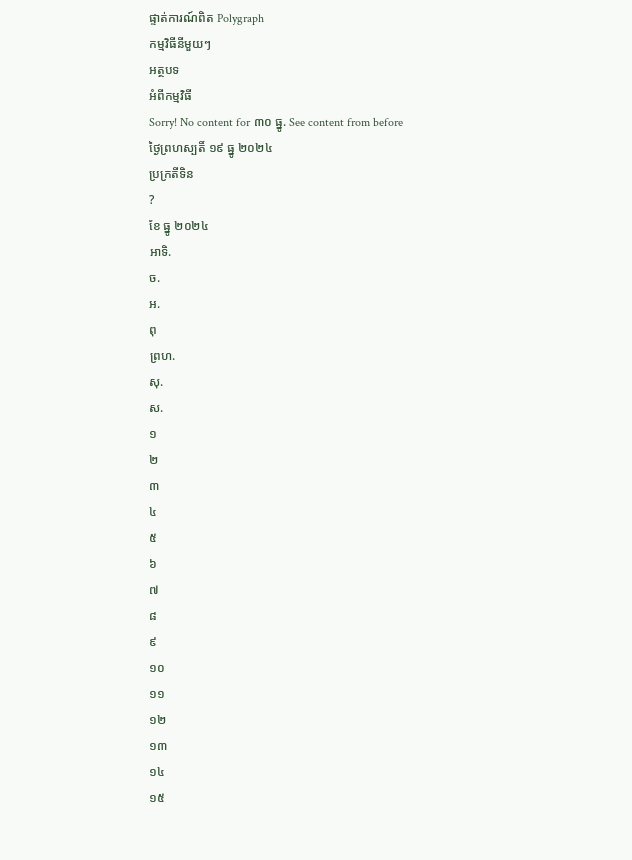ផ្ទាត់ការណ៍ពិត Polygraph
កម្មវិធីនីមួយៗ
អត្ថបទ
អំពីកម្មវិធី
Sorry! No content for ៣០ ធ្នូ. See content from before
ថ្ងៃព្រហស្បតិ៍ ១៩ ធ្នូ ២០២៤
ប្រក្រតីទិន
?
ខែ ធ្នូ ២០២៤
អាទិ.
ច.
អ.
ពុ
ព្រហ.
សុ.
ស.
១
២
៣
៤
៥
៦
៧
៨
៩
១០
១១
១២
១៣
១៤
១៥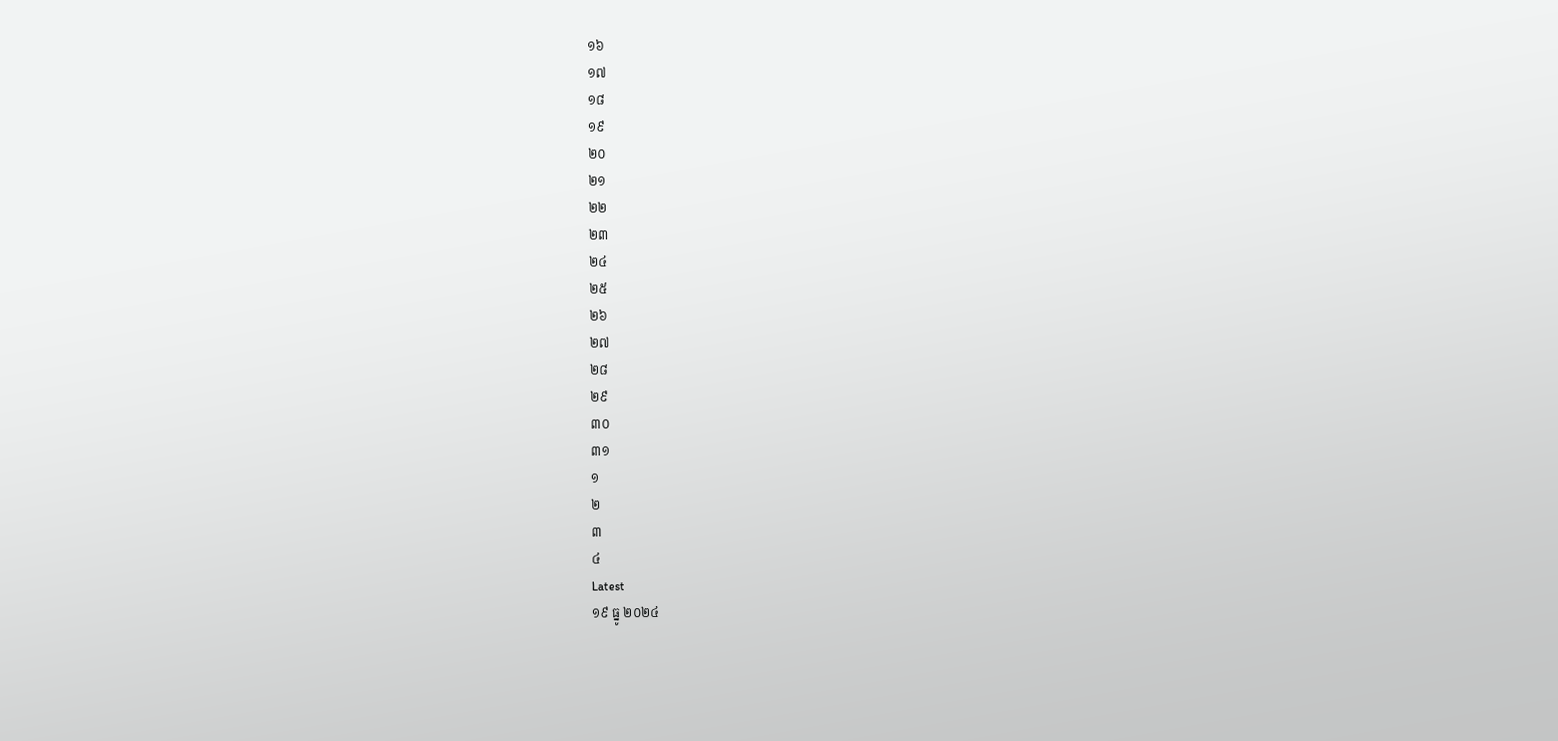១៦
១៧
១៨
១៩
២០
២១
២២
២៣
២៤
២៥
២៦
២៧
២៨
២៩
៣០
៣១
១
២
៣
៤
Latest
១៩ ធ្នូ ២០២៤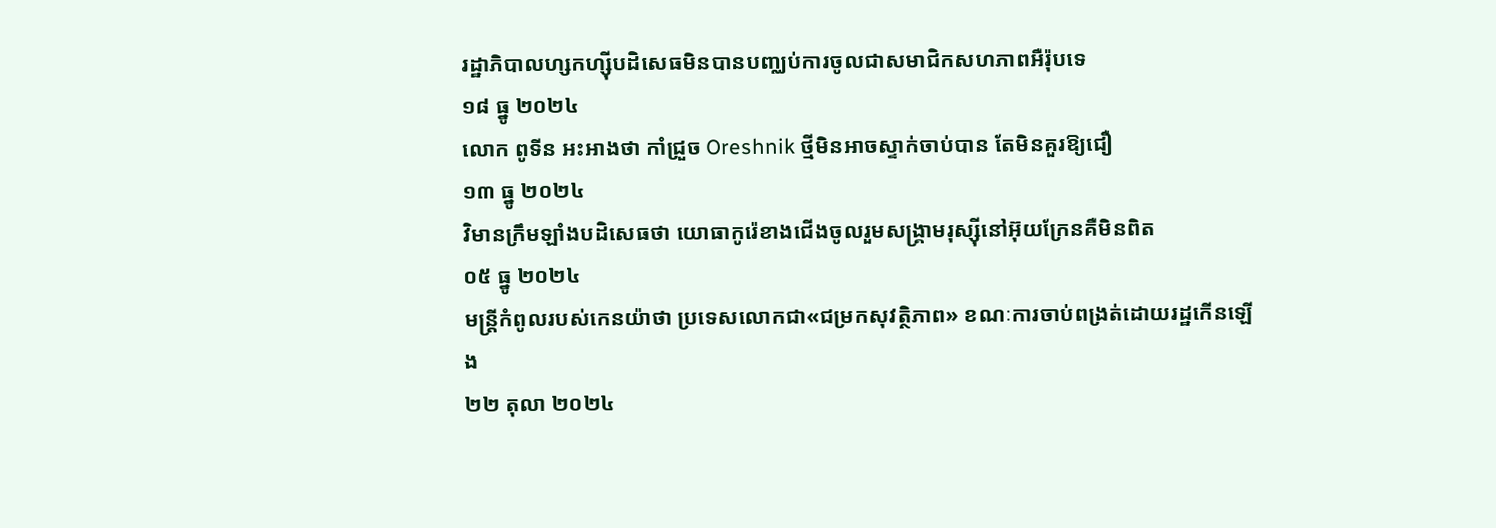រដ្ឋាភិបាលហ្សកហ្ស៊ីបដិសេធមិនបានបញ្ឈប់ការចូលជាសមាជិកសហភាពអឺរ៉ុបទេ
១៨ ធ្នូ ២០២៤
លោក ពូទីន អះអាងថា កាំជ្រួច Oreshnik ថ្មីមិនអាចស្ទាក់ចាប់បាន តែមិនគួរឱ្យជឿ
១៣ ធ្នូ ២០២៤
វិមានក្រឹមឡាំងបដិសេធថា យោធាកូរ៉េខាងជើងចូលរួមសង្គ្រាមរុស្ស៊ីនៅអ៊ុយក្រែនគឺមិនពិត
០៥ ធ្នូ ២០២៤
មន្ត្រីកំពូលរបស់កេនយ៉ាថា ប្រទេសលោកជា«ជម្រកសុវត្ថិភាព» ខណៈការចាប់ពង្រត់ដោយរដ្ឋកើនឡើង
២២ តុលា ២០២៤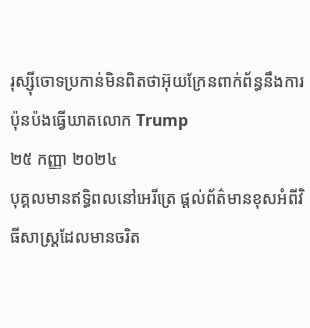រុស្ស៊ីចោទប្រកាន់មិនពិតថាអ៊ុយក្រែនពាក់ព័ន្ធនឹងការប៉ុនប៉ងធ្វើឃាតលោក Trump
២៥ កញ្ញា ២០២៤
បុគ្គលមានឥទ្ធិពលនៅអេរីត្រេ ផ្ដល់ព័ត៌មានខុសអំពីវិធីសាស្ត្រដែលមានចរិត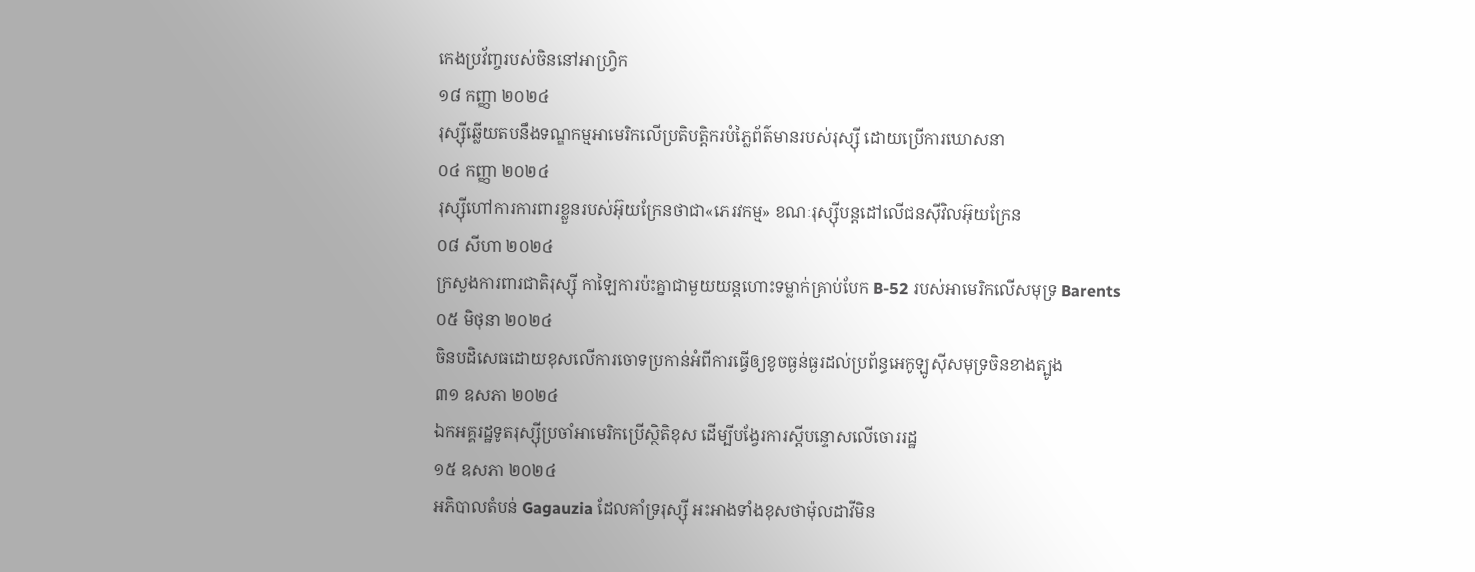កេងប្រវ័ញ្ចរបស់ចិននៅអាហ្វ្រិក
១៨ កញ្ញា ២០២៤
រុស្ស៊ីឆ្លើយតបនឹងទណ្ឌកម្មអាមេរិកលើប្រតិបត្តិករបំភ្លៃព័ត៌មានរបស់រុស្ស៊ី ដោយប្រើការឃោសនា
០៤ កញ្ញា ២០២៤
រុស្ស៊ីហៅការការពារខ្លួនរបស់អ៊ុយក្រែនថាជា«ភេរវកម្ម» ខណៈរុស្ស៊ីបន្តដៅលើជនស៊ីវិលអ៊ុយក្រែន
០៨ សីហា ២០២៤
ក្រសួងការពារជាតិរុស្ស៊ី កាឡៃការប៉ះគ្នាជាមួយយន្តហោះទម្លាក់គ្រាប់បែក B-52 របស់អាមេរិកលើសមុទ្រ Barents
០៥ មិថុនា ២០២៤
ចិនបដិសេធដោយខុសលើការចោទប្រកាន់អំពីការធ្វើឲ្យខូចធ្ងន់ធ្ងរដល់ប្រព័ន្ធអេកូឡូស៊ីសមុទ្រចិនខាងត្បូង
៣១ ឧសភា ២០២៤
ឯកអគ្គរដ្ឋទូតរុស្ស៊ីប្រចាំអាមេរិកប្រើស្ថិតិខុស ដើម្បីបង្វែរការស្តីបន្ទោសលើចោររដ្ឋ
១៥ ឧសភា ២០២៤
អភិបាលតំបន់ Gagauzia ដែលគាំទ្ររុស្ស៊ី អះអាងទាំងខុសថាម៉ុលដាវីមិន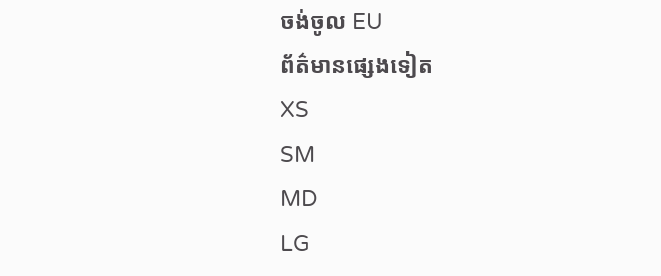ចង់ចូល EU
ព័ត៌មានផ្សេងទៀត
XS
SM
MD
LG